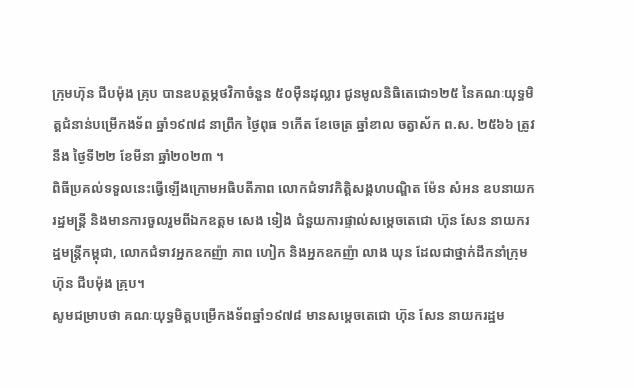ក្រុមហ៊ុន ជីបម៉ុង គ្រុប បានឧបត្ថម្ភថវិកាចំនួន ៥០ម៉ឺនដុល្លារ ជូនមូលនិធិតេជោ១២៥ នៃគណៈយុទ្ធមិត្តជំនាន់បម្រើកងទ័ព ឆ្នាំ១៩៧៨ នាព្រឹក ថ្ងៃពុធ ១កើត ខែចេត្រ ឆ្នាំខាល ចត្វាស័ក ព.ស. ២៥៦៦ ត្រូវនឹង ថ្ងៃទី២២ ខែមីនា ឆ្នាំ២០២៣ ។
ពិធីប្រគល់ទទួលនេះធ្វើឡើងក្រោមអធិបតីភាព លោកជំទាវកិត្តិសង្គហបណ្ឌិត ម៉ែន សំអន ឧបនាយករដ្ឋមន្ត្រី និងមានការចួលរួមពីឯកឧត្តម សេង ទៀង ជំនួយការផ្ទាល់សម្ដេចតេជោ ហ៊ុន សែន នាយករដ្ឋមន្ត្រីកម្ពុជា, លោកជំទាវអ្នកឧកញ៉ា ភាព ហៀក និងអ្នកឧកញ៉ា លាង ឃុន ដែលជាថ្នាក់ដឹកនាំក្រុមហ៊ុន ជីបម៉ុង គ្រុប។
សូមជម្រាបថា គណៈយុទ្ធមិត្តបម្រើកងទ័ពឆ្នាំ១៩៧៨ មានសម្ដេចតេជោ ហ៊ុន សែន នាយករដ្ឋម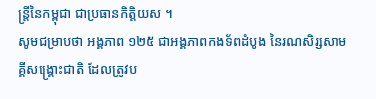ន្ដ្រីនៃកម្ពុជា ជាប្រធានកិត្តិយស ។
សូមជម្រាបថា អង្គភាព ១២៥ ជាអង្គភាពកងទ័ពដំបូង នៃរណសិរ្សសាមគ្គីសង្គ្រោះជាតិ ដែលត្រូវប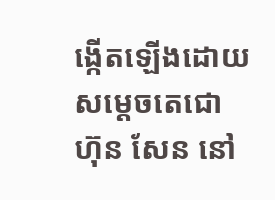ង្កើតឡើងដោយសម្តេចតេជោ ហ៊ុន សែន នៅ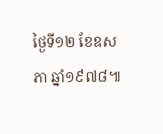ថ្ងៃទី១២ ខែឧសភា ឆ្នាំ១៩៧៨៕